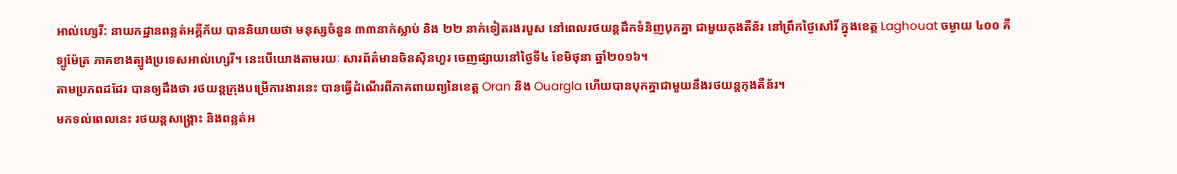អាល់ហ្សេរី: នាយកដ្ឋានពន្លត់អគ្គីភ័យ បាននិយាយថា មនុស្សចំនួន ៣៣នាក់ស្លាប់ និង ២២ នាក់ទៀតរងរបួស នៅពេលរថយន្តដឹកទំនិញបុកគ្នា ជាមួយកុងតឺន័រ នៅព្រឹកថ្ងៃសៅរិ៍ ក្នុងខេត្ត Laghouat ចម្ងាយ ៤០០ គីទ្បូម៉ែត្រ ភាគខាងត្បូងប្រទេសអាល់ហ្សេរី។ នេះបើយោងតាមរយៈ សារព័ត៌មានចិនស៊ិនហួរ ចេញផ្សាយនៅថ្ងៃទី៤ ខែមិថុនា ឆ្នាំ២០១៦។
តាមប្រភពដដែរ បានឲ្យដឹងថា រថយន្តក្រុងបម្រើការងារនេះ បានធ្វើដំណើរពីភាគពាយព្យនៃខេត្ត Oran និង Ouargla ហើយបានបុកគ្នាជាមួយនឹងរថយន្តកុងតឺន័រ។
មកទល់ពេលនេះ រថយន្តសង្គ្រោះ និងពន្លត់អ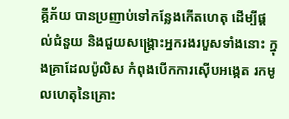គ្គីភ័យ បានប្រញាប់ទៅកន្លែងកើតហេតុ ដើម្បីផ្តល់ជំនួយ និងជួយសង្គ្រោះអ្នករងរបួសទាំងនោះ ក្នុងគ្រាដែលប៉ូលិស កំពុងបើកការស៊ើបអង្កេត រកមូលហេតុនៃគ្រោះ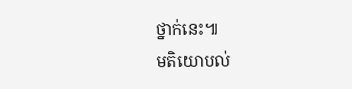ថ្នាក់នេះ៕
មតិយោបល់